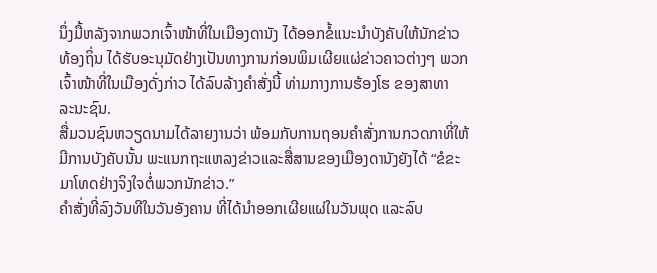ນຶ່ງມື້ຫລັງຈາກພວກເຈົ້າໜ້າທີ່ໃນເມືອງດານັງ ໄດ້ອອກຂໍ້ແນະນຳບັງຄັບໃຫ້ນັກຂ່າວ
ທ້ອງຖິ່ນ ໄດ້ຮັບອະນຸມັດຢ່າງເປັນທາງການກ່ອນພິມເຜີຍແຜ່ຂ່າວຄາວຕ່າງໆ ພວກ
ເຈົ້າໜ້າທີ່ໃນເມືອງດັ່ງກ່າວ ໄດ້ລົບລ້າງຄຳສັ່ງນີ້ ທ່າມກາງການຮ້ອງໂຮ ຂອງສາທາ
ລະນະຊົນ.
ສື່ມວນຊົນຫວຽດນາມໄດ້ລາຍງານວ່າ ພ້ອມກັບການຖອນຄຳສັ່ງການກວດກາທີ່ໃຫ້
ມີການບັງຄັບນັ້ນ ພະແນກຖະແຫລງຂ່າວແລະສື່ສານຂອງເມືອງດານັງຍັງໄດ້ “ຂໍຂະ
ມາໂທດຢ່າງຈິງໃຈຕໍ່ພວກນັກຂ່າວ.”
ຄຳສັ່ງທີ່ລົງວັນທີໃນວັນອັງຄານ ທີ່ໄດ້ນຳອອກເຜີຍແຜ່ໃນວັນພຸດ ແລະລົບ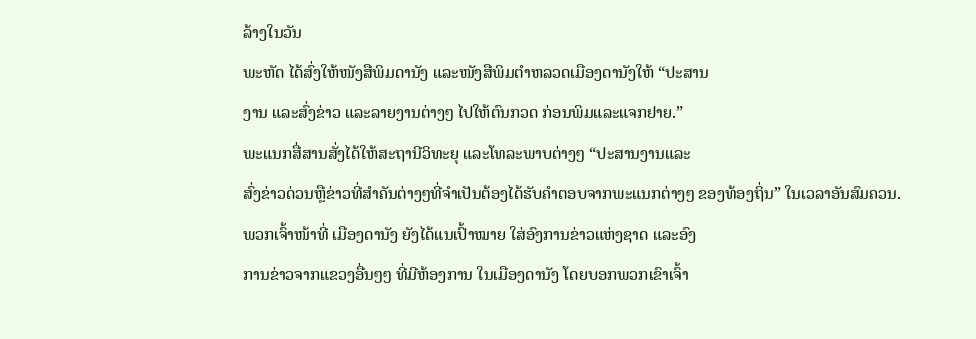ລ້າງໃນວັນ
ພະຫັດ ໄດ້ສົ່ງໃຫ້ໜັງສືພິມດານັງ ແລະໜັງສືພິມຕຳຫລວດເມືອງດານັງໃຫ້ “ປະສານ
ງານ ແລະສົ່ງຂ່າວ ແລະລາຍງານຕ່າງໆ ໄປໃຫ້ຕົນກວດ ກ່ອນພິມແລະແຈກຢາຍ.”
ພະແນກສື່ສານສັ່ງໄດ້ໃຫ້ສະຖານີວິທະຍຸ ແລະໂທລະພາບຕ່າງໆ “ປະສານງານແລະ
ສົ່ງຂ່າວດ່ວນຫຼືຂ່າວທີ່ສຳຄັນຕ່າງໆທີ່ຈຳເປັນຕ້ອງໄດ້ຮັບຄຳຕອບຈາກພະແນກຕ່າງໆ ຂອງທ້ອງຖິ່ນ” ໃນເວລາອັນສົມຄວນ.
ພວກເຈົ້າໜ້າທີ່ ເມືອງດານັງ ຍັງໄດ້ແນເປົ້າໝາຍ ໃສ່ອົງການຂ່າວແຫ່ງຊາດ ແລະອົງ
ການຂ່າວຈາກແຂວງອື່ນໆໆ ທີ່ມີຫ້ອງການ ໃນເມືອງດານັງ ໂດຍບອກພວກເຂົາເຈົ້າ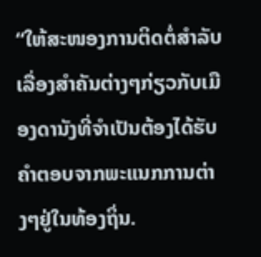“ໃຫ້ສະໜອງການຕິດຕໍ່ສຳລັບເລື່ອງສຳຄັນຕ່າງໆກ່ຽວກັບເມືອງດານັງທີ່ຈຳເປັນຕ້ອງໄດ້ຮັບຄຳຕອບຈາກພະແນກການຕ່າງໆຢູ່ໃນທ້ອງຖິ່ນ.